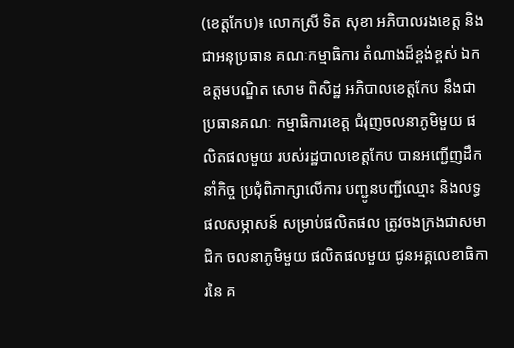(ខេត្តកែប)៖ លោកស្រី ទិត សុខា អភិបាលរងខេត្ត និងជាអនុប្រធាន គណៈកម្មាធិការ តំណាងដ៏ខ្ពង់ខ្ពស់ ឯកឧត្តមបណ្ឌិត សោម ពិសិដ្ឋ អភិបាលខេត្តកែប នឹងជាប្រធានគណៈ កម្មាធិការខេត្ត ជំរុញចលនាភូមិមួយ ផលិតផលមួយ របស់រដ្ឋបាលខេត្តកែប បានអញ្ជើញដឹកនាំកិច្ច ប្រជុំពិភាក្សាលើការ បញ្ជូនបញ្ជីឈ្មោះ និងលទ្ធផលសម្ភាសន៍ សម្រាប់ផលិតផល ត្រូវចងក្រងជាសមាជិក ចលនាភូមិមួយ ផលិតផលមួយ ជូនអគ្គលេខាធិការនៃ គ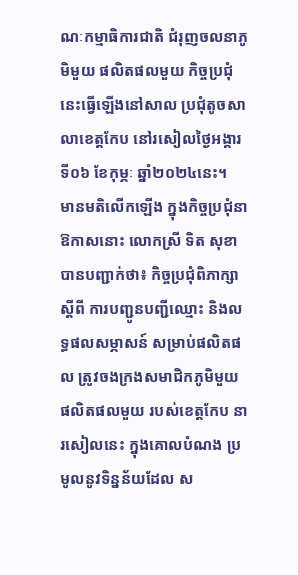ណៈកម្មាធិការជាតិ ជំរុញចលនាភូមិមួយ ផលិតផលមួយ កិច្ចប្រជុំនេះធ្វើឡើងនៅសាល ប្រជុំតូចសាលាខេត្តកែប នៅរសៀលថ្ងៃអង្គារ ទី០៦ ខែកុម្ភៈ ឆ្នាំ២០២៤នេះ។
មានមតិលើកឡើង ក្នុងកិច្ចប្រជុំនាឱកាសនោះ លោកស្រី ទិត សុខា បានបញ្ជាក់ថា៖ កិច្ចប្រជុំពិភាក្សាស្ដីពី ការបញ្ជូនបញ្ជីឈ្មោះ និងលទ្ធផលសម្ភាសន៍ សម្រាប់ផលិតផល ត្រូវចងក្រងសមាជិកភូមិមួយ ផលិតផលមួយ របស់ខេត្តកែប នារសៀលនេះ ក្នុងគោលបំណង ប្រមូលនូវទិន្នន័យដែល ស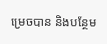ម្រេចបាន និងបន្ថែម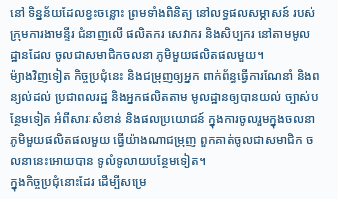នៅ ទិន្នន័យដែលខ្វះចន្លោះ ព្រមទាំងពិនិត្យ នៅលទ្ធផលសម្ភាសន៍ របស់ក្រុមការងាមន្ទីរ ជំនាញលើ ផលិតករ សេវាករ និងសិប្បករ នៅតាមមូលដ្ឋានដែល ចូលជាសមាជិកចលនា ភូមិមួយផលិតផលមួយ។
ម៉្យាងវិញទៀត កិច្ចប្រជុំនេះ និងជម្រុញឲ្យអ្នក ពាក់ព័ន្ធធ្វើការណែនាំ និងពន្យល់ដល់ ប្រជាពលរដ្ឋ និងអ្នកផលិតតាម មូលដ្ឋានឲ្យបានយល់ ច្បាស់បន្ថែមទៀត អំពីសារៈសំខាន់ និងផលប្រយោជន៍ ក្នុងការចូលរួមក្នុងចលនា ភូមិមួយផលិតផលមួយ ធ្វើយ៉ាងណាជម្រុញ ពួកគាត់ចូលជាសមាជិក ចលនានេះអោយបាន ទូលំទូលាយបន្ថែមទៀត។
ក្នុងកិច្ចប្រជុំនោះដែរ ដើម្បីសម្រេ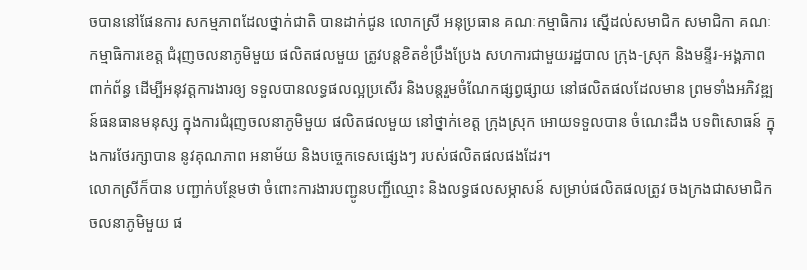ចបាននៅផែនការ សកម្មភាពដែលថ្នាក់ជាតិ បានដាក់ជូន លោកស្រី អនុប្រធាន គណៈកម្មាធិការ ស្នើដល់សមាជិក សមាជិកា គណៈកម្មាធិការខេត្ត ជំរុញចលនាភូមិមួយ ផលិតផលមួយ ត្រូវបន្តខិតខំប្រឹងប្រែង សហការជាមួយរដ្ឋបាល ក្រុង-ស្រុក និងមន្ទីរ-អង្គភាពពាក់ព័ន្ធ ដើម្បីអនុវត្តការងារឲ្យ ទទួលបានលទ្ធផលល្អប្រសើរ និងបន្តរួមចំណែកផ្សព្វផ្សាយ នៅផលិតផលដែលមាន ព្រមទាំងអភិវឌ្ឍន៍ធនធានមនុស្ស ក្នុងការជំរុញចលនាភូមិមួយ ផលិតផលមួយ នៅថ្នាក់ខេត្ត ក្រុងស្រុក អោយទទួលបាន ចំណេះដឹង បទពិសោធន៍ ក្នុងការថែរក្សាបាន នូវគុណភាព អនាម័យ និងបច្ចេកទេសផ្សេងៗ របស់ផលិតផលផងដែរ។
លោកស្រីក៏បាន បញ្ជាក់បន្ថែមថា ចំពោះការងារបញ្ជូនបញ្ជីឈ្មោះ និងលទ្ធផលសម្ភាសន៍ សម្រាប់ផលិតផលត្រូវ ចងក្រងជាសមាជិក ចលនាភូមិមួយ ផ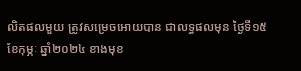លិតផលមួយ ត្រូវសម្រេចអោយបាន ជាលទ្ធផលមុន ថ្ងៃទី១៥ ខែកុម្ភៈ ឆ្នាំ២០២៤ ខាងមុខ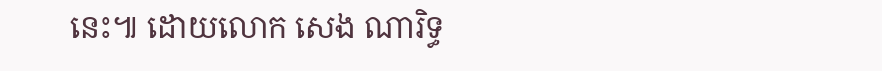នេះ៕ ដោយលោក សេង ណារិទ្ធ